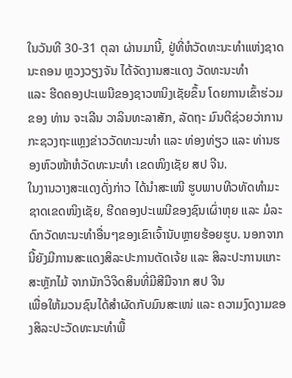ໃນວັນທີ 30-31 ຕຸລາ ຜ່ານມານີ້, ຢູ່ທີ່ຫໍວັດທະນະທຳແຫ່ງຊາດ ນະຄອນ ຫຼວງວຽງຈັນ ໄດ້ຈັດງານສະແດງ ວັດທະນະທຳ
ແລະ ຮີດຄອງປະເພນີຂອງຊາວຫນິງເຊັຍຂຶ້ນ ໂດຍການເຂົ້າຮ່ວມຂອງ ທ່ານ ຈະເລີນ ວາລິນທະລາສັກ, ລັດຖະ ມົນຕີຊ່ວຍວ່າການກະຊວງຖະແຫຼງຂ່າວວັດທະນະທໍາ ແລະ ທ່ອງທ່ຽວ ແລະ ທ່ານຮອງຫົວໜ້າຫໍວັດທະນະທຳ ເຂດໜິງເຊັຍ ສປ ຈີນ.
ໃນງານວາງສະແດງດັ່ງກ່າວ ໄດ້ນຳສະເໜີ ຮູບພາບທີວທັດທຳມະຊາດເຂດໜິງເຊັຍ, ຮີດຄອງປະເພນີຂອງຊົນເຜົ່າຫຸຍ ແລະ ມໍລະດົກວັດທະນະທຳອື່ນໆຂອງເຂົາເຈົ້ານັບຫຼາຍຮ້ອຍຮູບ. ນອກຈາກນີ້ຍັງມີການສະແດງສິລະປະການຕັດເຈ້ຍ ແລະ ສິລະປະການແກະສະຫຼັກໄມ້ ຈາກນັກວິຈິດສິນທີ່ມີສີມືຈາກ ສປ ຈີນ
ເພື່ອໃຫ້ມວນຊົນໄດ້ສຳຜັດກັບມົນສະເໜ່ ແລະ ຄວາມງົດງາມຂອງສິລະປະວັດທະນະທຳພື້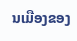ນເມືອງຂອງ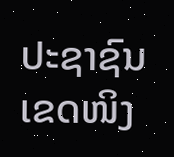ປະຊາຊົນເຂດໜິງ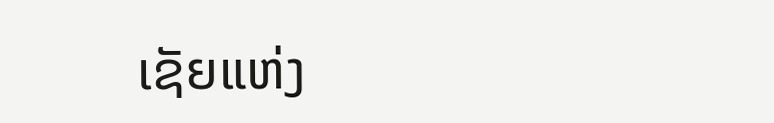ເຊັຍແຫ່ງ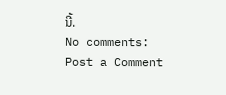ນີ້.
No comments:
Post a Comment